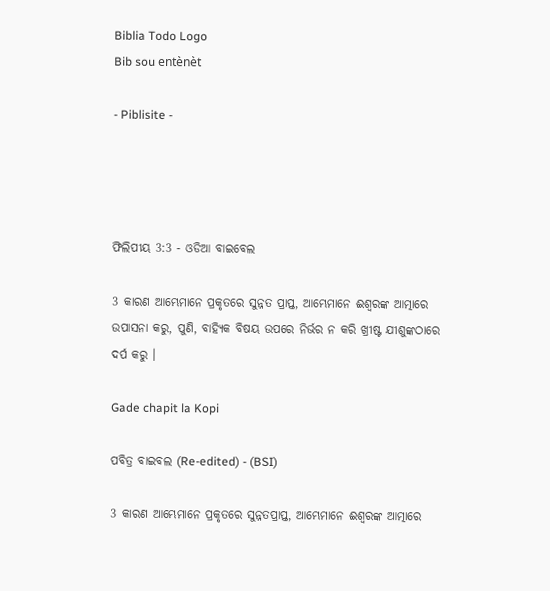Biblia Todo Logo
Bib sou entènèt

- Piblisite -




ଫିଲିପୀୟ 3:3 - ଓଡିଆ ବାଇବେଲ

3 କାରଣ ଆମ୍ଭେମାନେ ପ୍ରକୃତରେ ସୁନ୍ନତ ପ୍ରାପ୍ତ, ଆମ୍ଭେମାନେ ଈଶ୍ୱରଙ୍କ ଆତ୍ମାରେ ଉପାସନା କରୁ, ପୁଣି, ବାହ୍ୟିକ ବିଷୟ ଉପରେ ନିର୍ଭର ନ କରି ଖ୍ରୀଷ୍ଟ ଯୀଶୁଙ୍କଠାରେ ଦର୍ପ କରୁ ।

Gade chapit la Kopi

ପବିତ୍ର ବାଇବଲ (Re-edited) - (BSI)

3 କାରଣ ଆମ୍ଭେମାନେ ପ୍ରକୃତରେ ସୁନ୍ନତପ୍ରାପ୍ତ, ଆମ୍ଭେମାନେ ଈଶ୍ଵରଙ୍କ ଆତ୍ମାରେ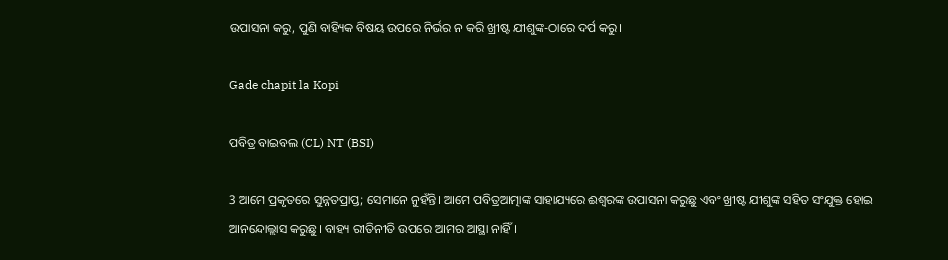ଉପାସନା କରୁ, ପୁଣି ବାହ୍ୟିକ ବିଷୟ ଉପରେ ନିର୍ଭର ନ କରି ଖ୍ରୀଷ୍ଟ ଯୀଶୁଙ୍କ-ଠାରେ ଦର୍ପ କରୁ।

Gade chapit la Kopi

ପବିତ୍ର ବାଇବଲ (CL) NT (BSI)

3 ଆମେ ପ୍ରକୃତରେ ସୁନ୍ନତପ୍ରାପ୍ତ; ସେମାନେ ନୁହଁନ୍ତି। ଆମେ ପବିତ୍ରଆତ୍ମାଙ୍କ ସାହାଯ୍ୟରେ ଈଶ୍ୱରଙ୍କ ଉପାସନା କରୁଛୁ ଏବଂ ଖ୍ରୀଷ୍ଟ ଯୀଶୁଙ୍କ ସହିତ ସଂଯୁକ୍ତ ହୋଇ ଆନନ୍ଦୋଲ୍ଲାସ କରୁଛୁ। ବାହ୍ୟ ରୀତିନୀତି ଉପରେ ଆମର ଆସ୍ଥା ନାହିଁ।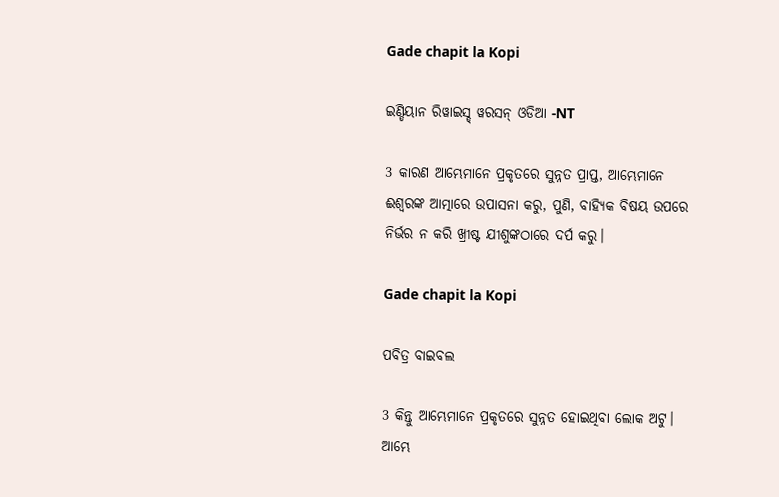Gade chapit la Kopi

ଇଣ୍ଡିୟାନ ରିୱାଇସ୍ଡ୍ ୱରସନ୍ ଓଡିଆ -NT

3 କାରଣ ଆମ୍ଭେମାନେ ପ୍ରକୃତରେ ସୁନ୍ନତ ପ୍ରାପ୍ତ, ଆମ୍ଭେମାନେ ଈଶ୍ବରଙ୍କ ଆତ୍ମାରେ ଉପାସନା କରୁ, ପୁଣି, ବାହ୍ୟିକ ବିଷୟ ଉପରେ ନିର୍ଭର ନ କରି ଖ୍ରୀଷ୍ଟ ଯୀଶୁଙ୍କଠାରେ ଦର୍ପ କରୁ।

Gade chapit la Kopi

ପବିତ୍ର ବାଇବଲ

3 କିନ୍ତୁ ଆମ୍ଭେମାନେ ପ୍ରକୃତରେ ସୁନ୍ନତ ହୋଇଥିବା ଲୋକ ଅଟୁ। ଆମ୍ଭେ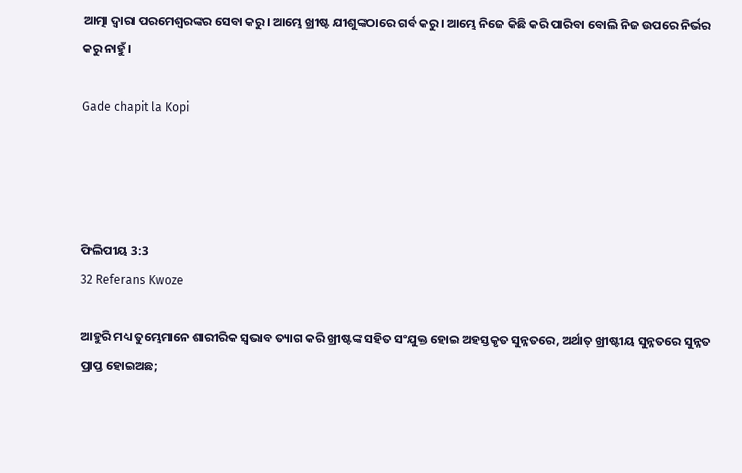ଆତ୍ମା ଦ୍ୱାରା ପରମେଶ୍ୱରଙ୍କର ସେବା କରୁ। ଆମ୍ଭେ ଖ୍ରୀଷ୍ଟ ଯୀଶୁଙ୍କଠାରେ ଗର୍ବ କରୁ। ଆମ୍ଭେ ନିଜେ କିଛି କରି ପାରିବା ବୋଲି ନିଜ ଉପରେ ନିର୍ଭର କରୁ ନାହୁଁ।

Gade chapit la Kopi




ଫିଲିପୀୟ 3:3
32 Referans Kwoze

ଆହୁରି ମଧ୍ୟ ତୁମ୍ଭେମାନେ ଶାରୀରିକ ସ୍ୱଭାବ ତ୍ୟାଗ କରି ଖ୍ରୀଷ୍ଟଙ୍କ ସହିତ ସଂଯୁକ୍ତ ହୋଇ ଅହସ୍ତକୃତ ସୁନ୍ନତରେ, ଅର୍ଥାତ୍‍ ଖ୍ରୀଷ୍ଟୀୟ ସୁନ୍ନତରେ ସୁନ୍ନତ ପ୍ରାପ୍ତ ହୋଇଅଛ;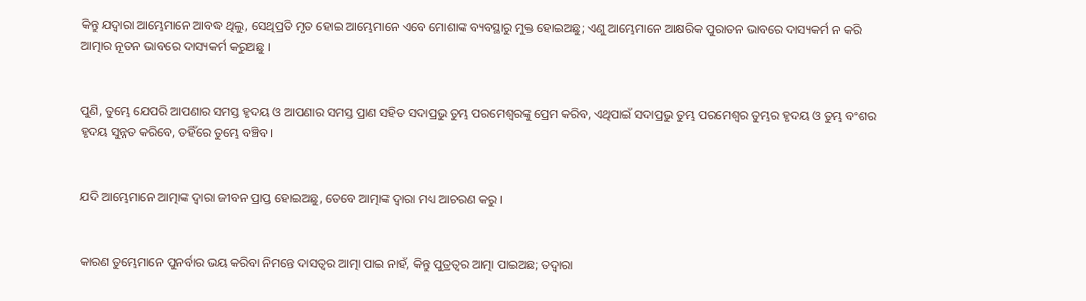କିନ୍ତୁ ଯଦ୍ୱାରା ଆମ୍ଭେମାନେ ଆବଦ୍ଧ ଥିଲୁ, ସେଥିପ୍ରତି ମୃତ ହୋଇ ଆମ୍ଭେମାନେ ଏବେ ମୋଶାଙ୍କ ବ୍ୟବସ୍ଥାରୁ ମୁକ୍ତ ହୋଇଅଛୁ; ଏଣୁ ଆମ୍ଭେମାନେ ଆକ୍ଷରିକ ପୁରାତନ ଭାବରେ ଦାସ୍ୟକର୍ମ ନ କରି ଆତ୍ମାର ନୂତନ ଭାବରେ ଦାସ୍ୟକର୍ମ କରୁଅଛୁ ।


ପୁଣି, ତୁମ୍ଭେ ଯେପରି ଆପଣାର ସମସ୍ତ ହୃଦୟ ଓ ଆପଣାର ସମସ୍ତ ପ୍ରାଣ ସହିତ ସଦାପ୍ରଭୁ ତୁମ୍ଭ ପରମେଶ୍ୱରଙ୍କୁ ପ୍ରେମ କରିବ, ଏଥିପାଇଁ ସଦାପ୍ରଭୁ ତୁମ୍ଭ ପରମେଶ୍ୱର ତୁମ୍ଭର ହୃଦୟ ଓ ତୁମ୍ଭ ବଂଶର ହୃଦୟ ସୁନ୍ନତ କରିବେ, ତହିଁରେ ତୁମ୍ଭେ ବଞ୍ଚିବ।


ଯଦି ଆମ୍ଭେମାନେ ଆତ୍ମାଙ୍କ ଦ୍ୱାରା ଜୀବନ ପ୍ରାପ୍ତ ହୋଇଅଛୁ, ତେବେ ଆତ୍ମାଙ୍କ ଦ୍ୱାରା ମଧ୍ୟ ଆଚରଣ କରୁ ।


କାରଣ ତୁମ୍ଭେମାନେ ପୁନର୍ବାର ଭୟ କରିବା ନିମନ୍ତେ ଦାସତ୍ୱର ଆତ୍ମା ପାଇ ନାହଁ, କିନ୍ତୁ ପୁତ୍ରତ୍ୱର ଆତ୍ମା ପାଇଅଛ; ତଦ୍ୱାରା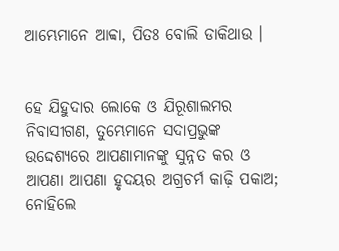ଆମ୍ଭେମାନେ ଆବ୍ବା, ପିତଃ ବୋଲି ଡାକିଥାଉ ।


ହେ ଯିହୁଦାର ଲୋକେ ଓ ଯିରୂଶାଲମର ନିବାସୀଗଣ, ତୁମ୍ଭେମାନେ ସଦାପ୍ରଭୁଙ୍କ ଉଦ୍ଦେଶ୍ୟରେ ଆପଣାମାନଙ୍କୁ ସୁନ୍ନତ କର ଓ ଆପଣା ଆପଣା ହୃଦୟର ଅଗ୍ରଚର୍ମ କାଢ଼ି ପକାଅ; ନୋହିଲେ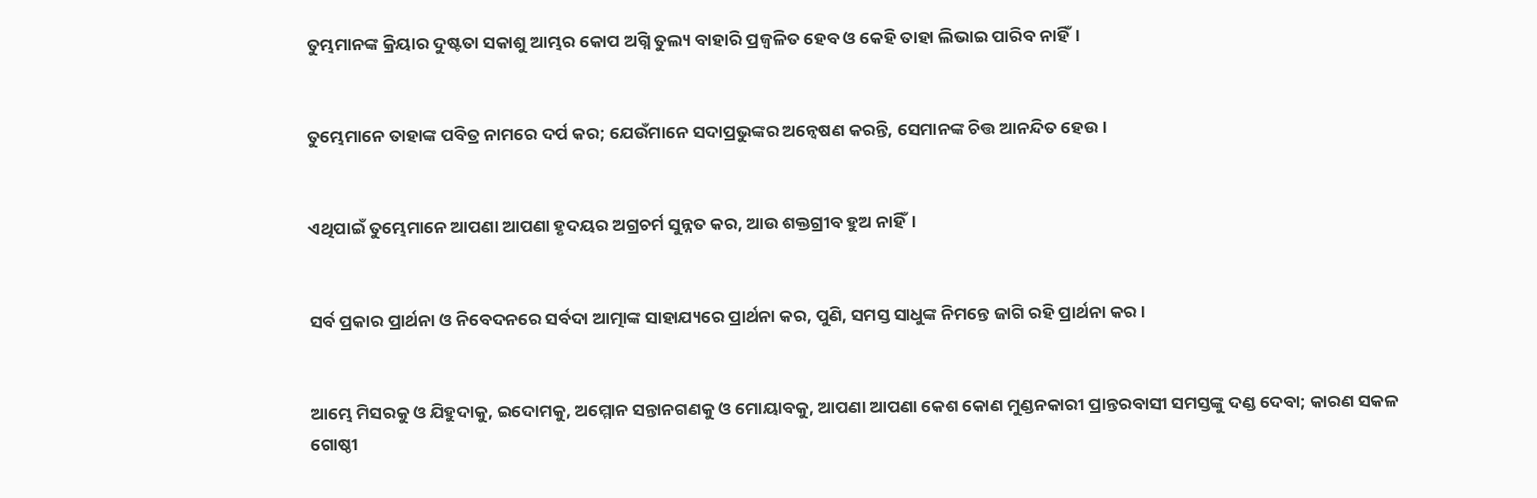ତୁମ୍ଭମାନଙ୍କ କ୍ରିୟାର ଦୁଷ୍ଟତା ସକାଶୁ ଆମ୍ଭର କୋପ ଅଗ୍ନି ତୁଲ୍ୟ ବାହାରି ପ୍ରଜ୍ୱଳିତ ହେବ ଓ କେହି ତାହା ଲିଭାଇ ପାରିବ ନାହିଁ।


ତୁମ୍ଭେମାନେ ତାହାଙ୍କ ପବିତ୍ର ନାମରେ ଦର୍ପ କର; ଯେଉଁମାନେ ସଦାପ୍ରଭୁଙ୍କର ଅନ୍ୱେଷଣ କରନ୍ତି, ସେମାନଙ୍କ ଚିତ୍ତ ଆନନ୍ଦିତ ହେଉ।


ଏଥିପାଇଁ ତୁମ୍ଭେମାନେ ଆପଣା ଆପଣା ହୃଦୟର ଅଗ୍ରଚର୍ମ ସୁନ୍ନତ କର, ଆଉ ଶକ୍ତଗ୍ରୀବ ହୁଅ ନାହିଁ।


ସର୍ବ ପ୍ରକାର ପ୍ରାର୍ଥନା ଓ ନିବେଦନରେ ସର୍ବଦା ଆତ୍ମାଙ୍କ ସାହାଯ୍ୟରେ ପ୍ରାର୍ଥନା କର, ପୁଣି, ସମସ୍ତ ସାଧୁଙ୍କ ନିମନ୍ତେ ଜାଗି ରହି ପ୍ରାର୍ଥନା କର ।


ଆମ୍ଭେ ମିସରକୁ ଓ ଯିହୁଦାକୁ, ଇଦୋମକୁ, ଅମ୍ମୋନ ସନ୍ତାନଗଣକୁ ଓ ମୋୟାବକୁ, ଆପଣା ଆପଣା କେଶ କୋଣ ମୁଣ୍ଡନକାରୀ ପ୍ରାନ୍ତରବାସୀ ସମସ୍ତଙ୍କୁ ଦଣ୍ଡ ଦେବା; କାରଣ ସକଳ ଗୋଷ୍ଠୀ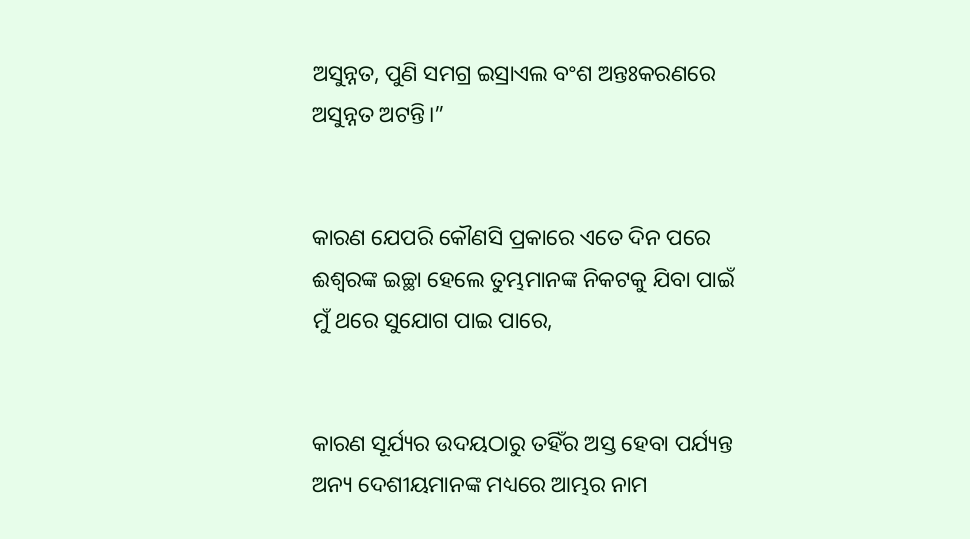ଅସୁନ୍ନତ, ପୁଣି ସମଗ୍ର ଇସ୍ରାଏଲ ବଂଶ ଅନ୍ତଃକରଣରେ ଅସୁନ୍ନତ ଅଟନ୍ତି।”


କାରଣ ଯେପରି କୌଣସି ପ୍ରକାରେ ଏତେ ଦିନ ପରେ ଈଶ୍ୱରଙ୍କ ଇଚ୍ଛା ହେଲେ ତୁମ୍ଭମାନଙ୍କ ନିକଟକୁ ଯିବା ପାଇଁ ମୁଁ ଥରେ ସୁଯୋଗ ପାଇ ପାରେ,


କାରଣ ସୂର୍ଯ୍ୟର ଉଦୟଠାରୁ ତହିଁର ଅସ୍ତ ହେବା ପର୍ଯ୍ୟନ୍ତ ଅନ୍ୟ ଦେଶୀୟମାନଙ୍କ ମଧ୍ୟରେ ଆମ୍ଭର ନାମ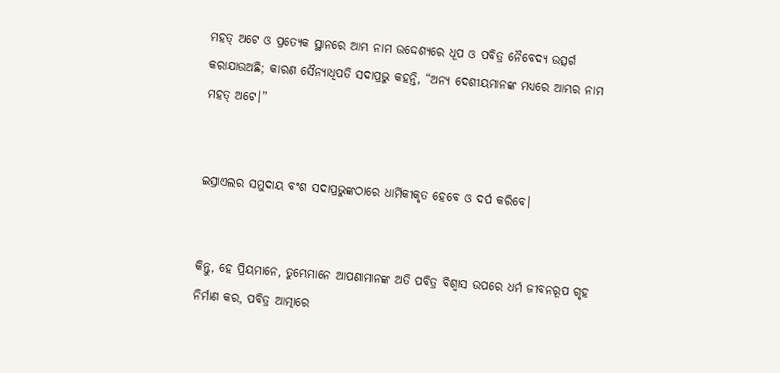ମହତ୍ ଅଟେ ଓ ପ୍ରତ୍ୟେକ ସ୍ଥାନରେ ଆମ୍ଭ ନାମ ଉଦ୍ଦେଶ୍ୟରେ ଧୂପ ଓ ପବିତ୍ର ନୈବେଦ୍ୟ ଉତ୍ସର୍ଗ କରାଯାଉଅଛି; କାରଣ ସୈନ୍ୟାଧିପତି ସଦାପ୍ରଭୁ କହନ୍ତି, “ଅନ୍ୟ ଦେଶୀୟମାନଙ୍କ ମଧ୍ୟରେ ଆମ୍ଭର ନାମ ମହତ୍ ଅଟେ।”


ଇସ୍ରାଏଲର ସମୁଦାୟ ବଂଶ ସଦାପ୍ରଭୁଙ୍କଠାରେ ଧାର୍ମିକୀକୃତ ହେବେ ଓ ଦର୍ପ କରିବେ।


କିନ୍ତୁ, ହେ ପ୍ରିୟମାନେ, ତୁମ୍ଭେମାନେ ଆପଣାମାନଙ୍କ ଅତି ପବିତ୍ର ବିଶ୍ୱାସ ଉପରେ ଧର୍ମ ଜୀବନରୂପ ଗୃହ ନିର୍ମାଣ କର, ପବିତ୍ର ଆତ୍ମାରେ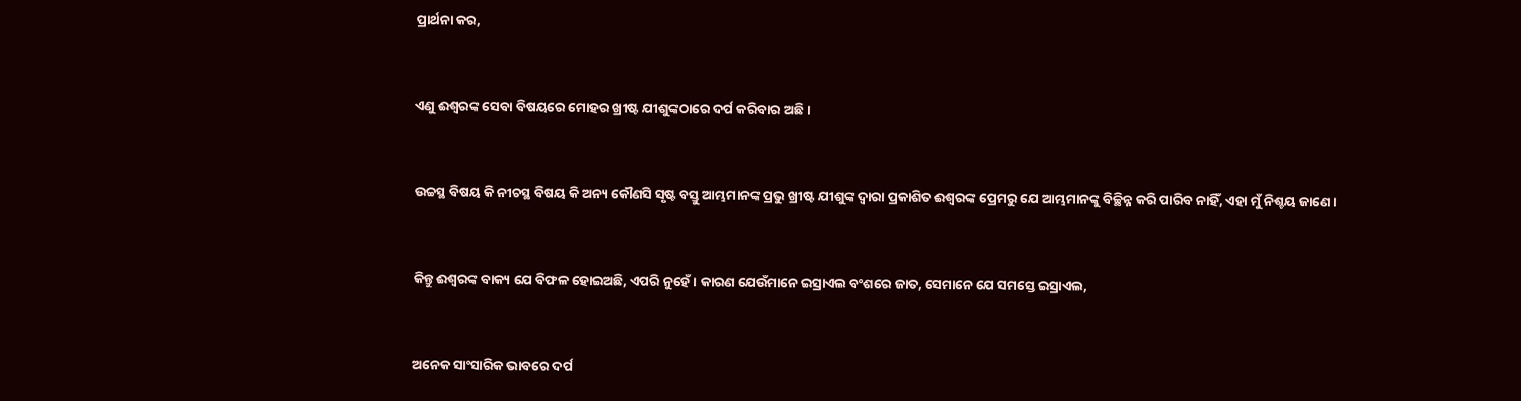ପ୍ରାର୍ଥନା କର,


ଏଣୁ ଈଶ୍ୱରଙ୍କ ସେବା ବିଷୟରେ ମୋହର ଖ୍ରୀଷ୍ଟ ଯୀଶୁଙ୍କଠାରେ ଦର୍ପ କରିବାର ଅଛି ।


ଉଚ୍ଚସ୍ଥ ବିଷୟ କି ନୀଚସ୍ଥ ବିଷୟ କି ଅନ୍ୟ କୌଣସି ସୃଷ୍ଟ ବସ୍ତୁ ଆମ୍ଭମାନଙ୍କ ପ୍ରଭୁ ଖ୍ରୀଷ୍ଟ ଯୀଶୁଙ୍କ ଦ୍ୱାରା ପ୍ରକାଶିତ ଈଶ୍ୱରଙ୍କ ପ୍ରେମରୁ ଯେ ଆମ୍ଭମାନଙ୍କୁ ବିଚ୍ଛିନ୍ନ କରି ପାରିବ ନାହିଁ, ଏହା ମୁଁ ନିଶ୍ଚୟ ଜାଣେ ।


କିନ୍ତୁ ଈଶ୍ୱରଙ୍କ ବାକ୍ୟ ଯେ ବିଫଳ ହୋଇଅଛି, ଏପରି ନୁହେଁ । କାରଣ ଯେଉଁମାନେ ଇସ୍ରାଏଲ ବଂଶରେ ଜାତ, ସେମାନେ ଯେ ସମସ୍ତେ ଇସ୍ରାଏଲ,


ଅନେକ ସାଂସାରିକ ଭାବରେ ଦର୍ପ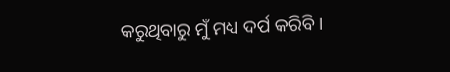କରୁଥିବାରୁ ମୁଁ ମଧ୍ୟ ଦର୍ପ କରିବି ।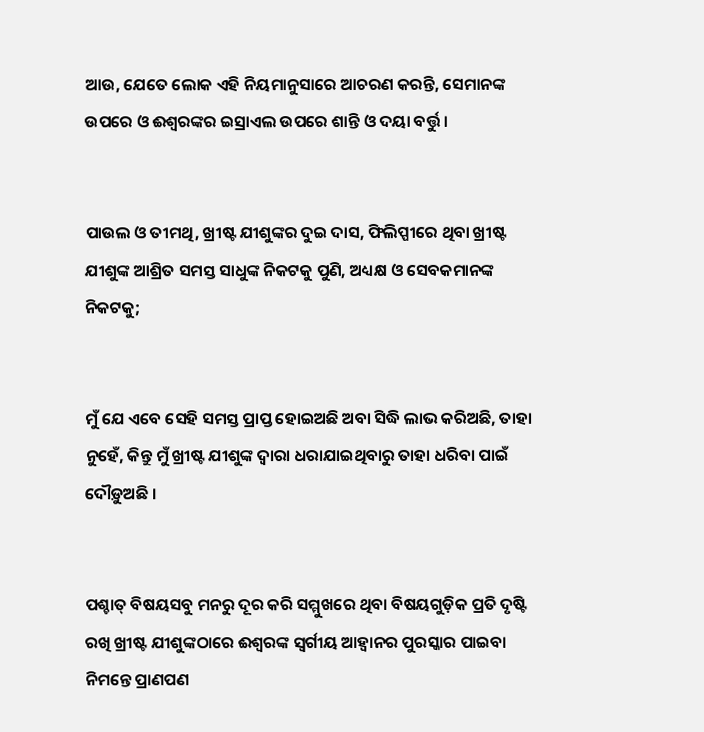ଆଉ, ଯେତେ ଲୋକ ଏହି ନିୟମାନୁସାରେ ଆଚରଣ କରନ୍ତି, ସେମାନଙ୍କ ଉପରେ ଓ ଈଶ୍ୱରଙ୍କର ଇସ୍ରାଏଲ ଉପରେ ଶାନ୍ତି ଓ ଦୟା ବର୍ତ୍ତୁ ।


ପାଉଲ ଓ ତୀମଥି, ଖ୍ରୀଷ୍ଟ ଯୀଶୁଙ୍କର ଦୁଇ ଦାସ, ଫିଲିପ୍ପୀରେ ଥିବା ଖ୍ରୀଷ୍ଟ ଯୀଶୁଙ୍କ ଆଶ୍ରିତ ସମସ୍ତ ସାଧୁଙ୍କ ନିକଟକୁ ପୁଣି, ଅଧ୍ୟକ୍ଷ ଓ ସେବକମାନଙ୍କ ନିକଟକୁ;


ମୁଁ ଯେ ଏବେ ସେହି ସମସ୍ତ ପ୍ରାପ୍ତ ହୋଇଅଛି ଅବା ସିଦ୍ଧି ଲାଭ କରିଅଛି, ତାହା ନୁହେଁ, କିନ୍ତୁ ମୁଁ ଖ୍ରୀଷ୍ଟ ଯୀଶୁଙ୍କ ଦ୍ୱାରା ଧରାଯାଇଥିବାରୁ ତାହା ଧରିବା ପାଇଁ ଦୌଡ଼ୁଅଛି ।


ପଶ୍ଚାତ୍‍ ବିଷୟସବୁ ମନରୁ ଦୂର କରି ସମ୍ମୁଖରେ ଥିବା ବିଷୟଗୁଡ଼ିକ ପ୍ରତି ଦୃଷ୍ଟି ରଖି ଖ୍ରୀଷ୍ଟ ଯୀଶୁଙ୍କଠାରେ ଈଶ୍ୱରଙ୍କ ସ୍ୱର୍ଗୀୟ ଆହ୍ୱାନର ପୁରସ୍କାର ପାଇବା ନିମନ୍ତେ ପ୍ରାଣପଣ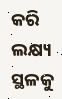କରି ଲକ୍ଷ୍ୟ ସ୍ଥଳକୁ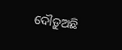ଦୌଡ଼ୁଅଛି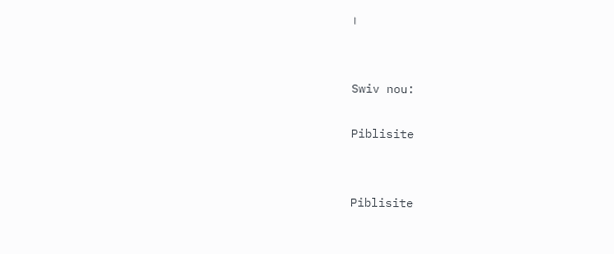।


Swiv nou:

Piblisite


Piblisite